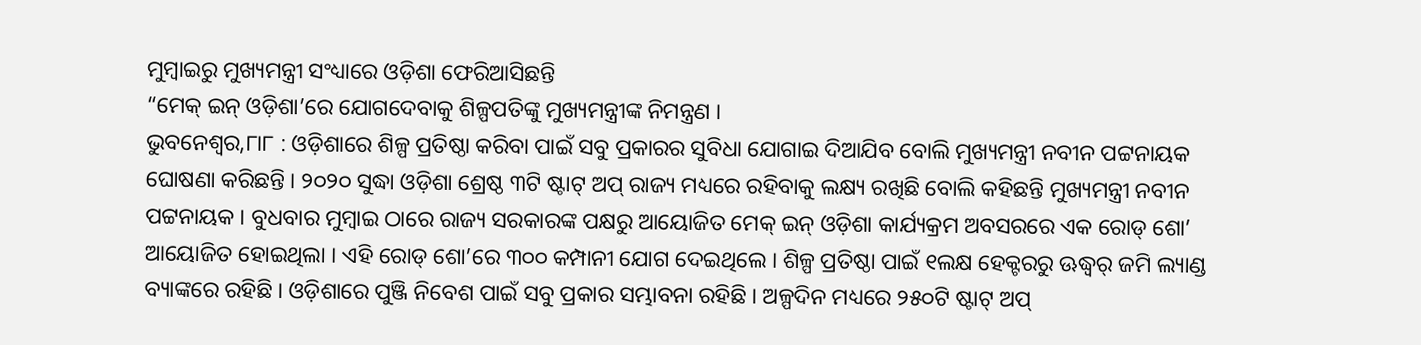ମୁମ୍ବାଇରୁ ମୁଖ୍ୟମନ୍ତ୍ରୀ ସଂଧ୍ୟାରେ ଓଡ଼ିଶା ଫେରିଆସିଛନ୍ତି
“ମେକ୍ ଇନ୍ ଓଡ଼ିଶା’ରେ ଯୋଗଦେବାକୁ ଶିଳ୍ପପତିଙ୍କୁ ମୁଖ୍ୟମନ୍ତ୍ରୀଙ୍କ ନିମନ୍ତ୍ରଣ ।
ଭୁବନେଶ୍ୱର,୮ା୮ : ଓଡ଼ିଶାରେ ଶିଳ୍ପ ପ୍ରତିଷ୍ଠା କରିବା ପାଇଁ ସବୁ ପ୍ରକାରର ସୁବିଧା ଯୋଗାଇ ଦିଆଯିବ ବୋଲି ମୁଖ୍ୟମନ୍ତ୍ରୀ ନବୀନ ପଟ୍ଟନାୟକ ଘୋଷଣା କରିଛନ୍ତି । ୨୦୨୦ ସୁଦ୍ଧା ଓଡ଼ିଶା ଶ୍ରେଷ୍ଠ ୩ଟି ଷ୍ଟାଟ୍ ଅପ୍ ରାଜ୍ୟ ମଧ୍ୟରେ ରହିବାକୁ ଲକ୍ଷ୍ୟ ରଖିଛି ବୋଲି କହିଛନ୍ତି ମୁଖ୍ୟମନ୍ତ୍ରୀ ନବୀନ ପଟ୍ଟନାୟକ । ବୁଧବାର ମୁମ୍ବାଇ ଠାରେ ରାଜ୍ୟ ସରକାରଙ୍କ ପକ୍ଷରୁ ଆୟୋଜିତ ମେକ୍ ଇନ୍ ଓଡ଼ିଶା କାର୍ଯ୍ୟକ୍ରମ ଅବସରରେ ଏକ ରୋଡ୍ ଶୋ’ ଆୟୋଜିତ ହୋଇଥିଲା । ଏହି ରୋଡ୍ ଶୋ’ରେ ୩୦୦ କମ୍ପାନୀ ଯୋଗ ଦେଇଥିଲେ । ଶିଳ୍ପ ପ୍ରତିଷ୍ଠା ପାଇଁ ୧ଲକ୍ଷ ହେକ୍ଟରରୁ ଊଦ୍ଧ୍ୱର୍ ଜମି ଲ୍ୟାଣ୍ଡ ବ୍ୟାଙ୍କରେ ରହିଛି । ଓଡ଼ିଶାରେ ପୁଞ୍ଜି ନିବେଶ ପାଇଁ ସବୁ ପ୍ରକାର ସମ୍ଭାବନା ରହିଛି । ଅଳ୍ପଦିନ ମଧ୍ୟରେ ୨୫୦ଟି ଷ୍ଟାଟ୍ ଅପ୍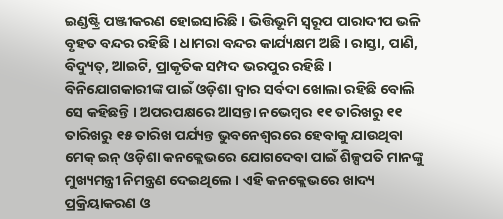ଇଣ୍ଡଷ୍ଟ୍ରି ପଞ୍ଜୀକରଣ ହୋଇସାରିଛି । ଭିତ୍ତିଭୂମି ସ୍ୱରୂପ ପାରାଦୀପ ଭଳି ବୃହତ ବନ୍ଦର ରହିଛି । ଧାମରା ବନ୍ଦର କାର୍ଯ୍ୟକ୍ଷମ ଅଛି । ରାସ୍ତା, ପାଣି, ବିଦ୍ୟୁତ୍, ଆଇଟି, ପ୍ରାକୃତିକ ସମ୍ପଦ ଭରପୁର ରହିଛି । ବିନିଯୋଗକାରୀଙ୍କ ପାଇଁ ଓଡ଼ିଶା ଦ୍ୱାର ସର୍ବଦା ଖୋଲା ରହିଛି ବୋଲି ସେ କହିଛନ୍ତି । ଅପରପକ୍ଷରେ ଆସନ୍ତା ନଭେମ୍ବର ୧୧ ତାରିଖରୁ ୧୧ ତାରିଖରୁ ୧୫ ତାରିଖ ପର୍ଯ୍ୟନ୍ତ ଭୁବନେଶ୍ୱରରେ ହେବାକୁ ଯାଉଥିବା ମେକ୍ ଇନ୍ ଓଡ଼ିଶା କନକ୍ଲେଭରେ ଯୋଗଦେବା ପାଇଁ ଶିଳ୍ପପତି ମାନଙ୍କୁ ମୁଖ୍ୟମନ୍ତ୍ରୀ ନିମନ୍ତ୍ରଣ ଦେଇଥିଲେ । ଏହି କନକ୍ଲେଭରେ ଖାଦ୍ୟ ପ୍ରକ୍ରିୟାକରଣ ଓ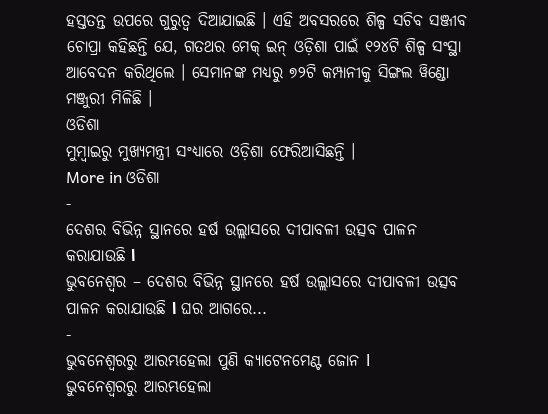ହସ୍ତତନ୍ତ ଉପରେ ଗୁରୁତ୍ୱ ଦିଆଯାଇଛି । ଏହି ଅବସରରେ ଶିଳ୍ପ ସଚିବ ସଞ୍ଜୀବ ଚୋପ୍ରା କହିଛନ୍ତି ଯେ, ଗତଥର ମେକ୍ ଇନ୍ ଓଡ଼ିଶା ପାଇଁ ୧୨୪ଟି ଶିଳ୍ପ ସଂସ୍ଥା ଆବେଦନ କରିଥିଲେ । ସେମାନଙ୍କ ମଧ୍ୟରୁ ୭୨ଟି କମ୍ପାନୀକୁ ସିଙ୍ଗଲ ୱିଣ୍ଡୋ ମଞ୍ଜୁରୀ ମିଳିଛି ।
ଓଡିଶା
ମୁମ୍ବାଇରୁ ମୁଖ୍ୟମନ୍ତ୍ରୀ ସଂଧ୍ୟାରେ ଓଡ଼ିଶା ଫେରିଆସିଛନ୍ତି ।
More in ଓଡିଶା
-
ଦେଶର ବିଭିନ୍ନ ସ୍ଥାନରେ ହର୍ଷ ଉଲ୍ଲାସରେ ଦୀପାବଳୀ ଉତ୍ସବ ପାଳନ କରାଯାଉଛି ا
ଭୁବନେଶ୍ୱର – ଦେଶର ବିଭିନ୍ନ ସ୍ଥାନରେ ହର୍ଷ ଉଲ୍ଲାସରେ ଦୀପାବଳୀ ଉତ୍ସବ ପାଳନ କରାଯାଉଛି ا ଘର ଆଗରେ...
-
ଭୁବନେଶ୍ୱରରୁ ଆରମ୍ଭହେଲା ପୁଣି କ୍ୟାଟେନମେଣ୍ଟ ଜୋନ l
ଭୁବନେଶ୍ୱରରୁ ଆରମ୍ଭହେଲା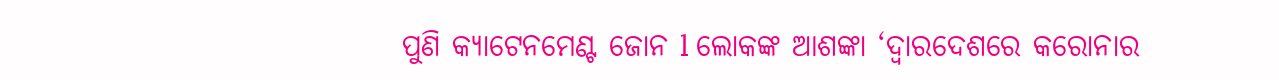ପୁଣି କ୍ୟାଟେନମେଣ୍ଟ ଜୋନ l ଲୋକଙ୍କ ଆଶଙ୍କା ‘ଦ୍ୱାରଦେଶରେ କରୋନାର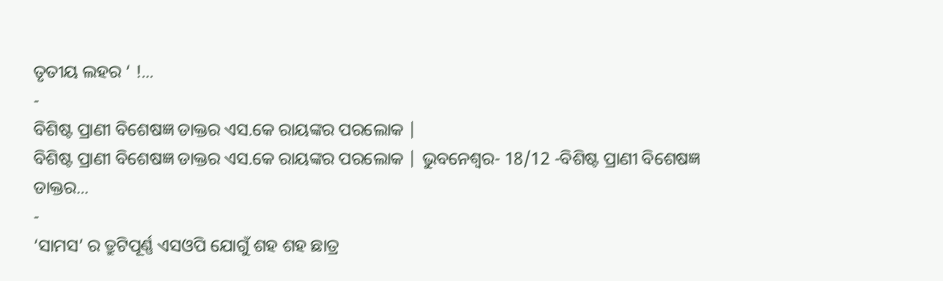ତୃତୀୟ ଲହର ‘ !...
-
ବିଶିଷ୍ଟ ପ୍ରାଣୀ ବିଶେଷଜ୍ଞ ଡାକ୍ତର ଏସ.କେ ରାୟଙ୍କର ପରଲୋକ |
ବିଶିଷ୍ଟ ପ୍ରାଣୀ ବିଶେଷଜ୍ଞ ଡାକ୍ତର ଏସ.କେ ରାୟଙ୍କର ପରଲୋକ | ଭୁବନେଶ୍ୱର- 18/12 -ବିଶିଷ୍ଟ ପ୍ରାଣୀ ବିଶେଷଜ୍ଞ ଡାକ୍ତର...
-
‘ସାମସ’ ର ତ୍ରୁଟିପୂର୍ଣ୍ଣ ଏସଓପି ଯୋଗୁଁ ଶହ ଶହ ଛାତ୍ର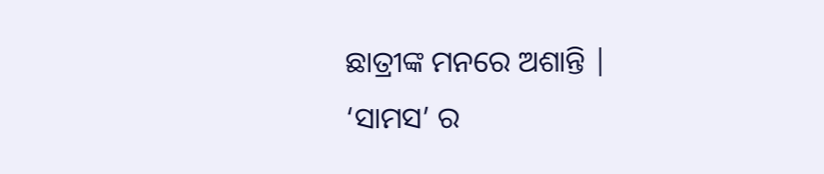ଛାତ୍ରୀଙ୍କ ମନରେ ଅଶାନ୍ତି |
‘ସାମସ’ ର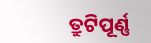ତ୍ରୁଟିପୂର୍ଣ୍ଣ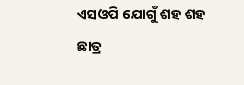ଏସଓପି ଯୋଗୁଁ ଶହ ଶହ ଛାତ୍ର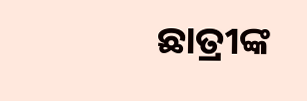ଛାତ୍ରୀଙ୍କ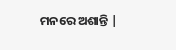ମନରେ ଅଶାନ୍ତି |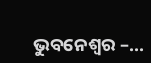ଭୁବନେଶ୍ୱର –...